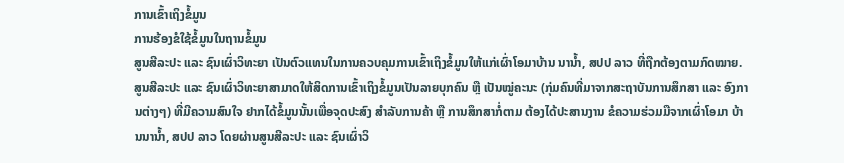ການເຂົ້າເຖິງຂໍ້ມູນ
ການຮ້ອງຂໍໃຊ້ຂໍ້ມູນໃນຖານຂໍ້ມູນ
ສູນສີລະປະ ແລະ ຊົນເຜົ່າວິທະຍາ ເປັນຕົວແທນໃນການຄວບຄຸມການເຂົ້າເຖິງຂໍ້ມູນໃຫ້ແກ່ເຜົ່າໂອມາບ້ານ ນານໍ້າ, ສປປ ລາວ ທີ່ຖືກຕ້ອງຕາມກົດໝາຍ.
ສູນສີລະປະ ແລະ ຊົນເຜົ່າວິທະຍາສາມາດໃຫ້ສິດການເຂົ້າເຖິງຂໍ້ມູນເປັນລາຍບຸກຄົນ ຫຼື ເປັນໝູ່ຄະນະ (ກຸ່ມຄົນທີ່ມາຈາກສະຖາບັນການສຶກສາ ແລະ ອົງການຕ່າງໆ) ທີ່ມີຄວາມສົນໃຈ ຢາກໄດ້ຂໍ້ມູນນັ້ນເພື່ອຈຸດປະສົງ ສໍາລັບການຄ້າ ຫຼື ການສຶກສາກໍ່ຕາມ ຕ້ອງໄດ້ປະສານງານ ຂໍຄວາມຮ່ວມມືຈາກເຜົ່າໂອມາ ບ້ານນານໍ້າ, ສປປ ລາວ ໂດຍຜ່ານສູນສີລະປະ ແລະ ຊົນເຜົ່າວິ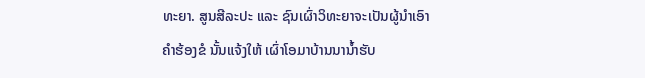ທະຍາ. ສູນສີລະປະ ແລະ ຊົນເຜົ່າວິທະຍາຈະເປັນຜູ້ນໍາເອົາຄໍາຮ້ອງຂໍ ນັ້ນແຈ້ງໃຫ້ ເຜົ່າໂອມາບ້ານນານໍ້າຮັບ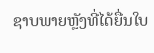ຊາບພາຍຫຼັງທີ່ໄດ້ຍື່ນໃບ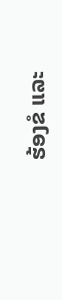ຮ້ອງຂໍ ແລະ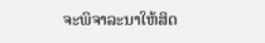ຈະພິຈາລະນາໃຫ້ສິດ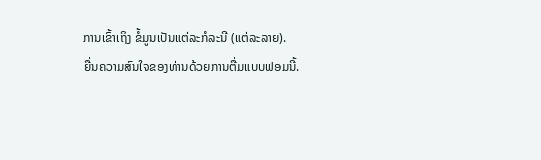ການເຂົ້າເຖິງ ຂໍ້ມູນເປັນແຕ່ລະກໍລະນີ (ແຕ່ລະລາຍ).
ຍື່ນຄວາມສົນໃຈຂອງທ່ານດ້ວຍການຕື່ມແບບຟອມນີ້.